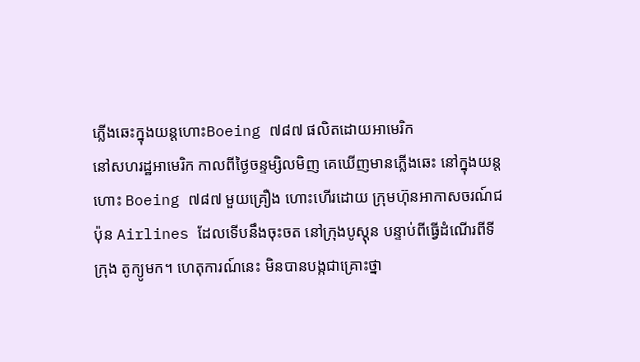ភ្លើងឆេះក្នុងយន្តហោះBoeing ៧៨៧ ផលិតដោយអាមេរិក
នៅសហរដ្ឋអាមេរិក កាលពីថ្ងៃចន្ទម្សិលមិញ គេឃើញមានភ្លើងឆេះ នៅក្នុងយន្តហោះ Boeing ៧៨៧ មួយគ្រឿង ហោះហើរដោយ ក្រុមហ៊ុនអាកាសចរណ៍ជប៉ុន Airlines ដែលទើបនឹងចុះចត នៅក្រុងបូស្តុន បន្ទាប់ពីធើ្វដំណើរពីទីក្រុង តូក្យូមក។ ហេតុការណ៍នេះ មិនបានបង្កជាគ្រោះថ្នា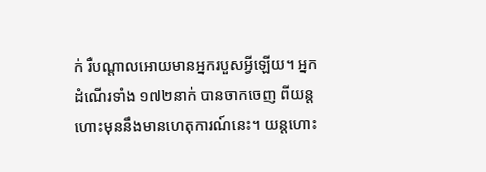ក់ រឺបណ្តាលអោយមានអ្នករបួសអ្វីឡើយ។ អ្នកដំណើរទាំង ១៧២នាក់ បានចាកចេញ ពីយន្តហោះមុននឹងមានហេតុការណ៍នេះ។ យន្តហោះ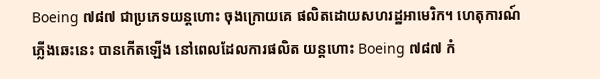Boeing ៧៨៧ ជាប្រភេទយន្តហោះ ចុងក្រោយគេ ផលិតដោយសហរដ្ឋអាមេរិក។ ហេតុការណ៍ភ្លើងឆេះនេះ បានកើតឡើង នៅពេលដែលការផលិត យន្តហោះ Boeing ៧៨៧ កំ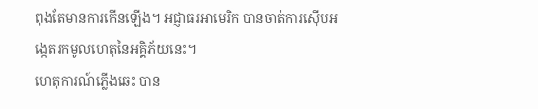ពុងតែមានការកើនឡើង។ អជ្ញាធរអាមេរិក បានចាត់ការស៊ើបអង្កេតរកមូលហេតុនៃអគ្គិភ័យនេះ។
ហេតុការណ៍ភ្លើងឆេះ បាន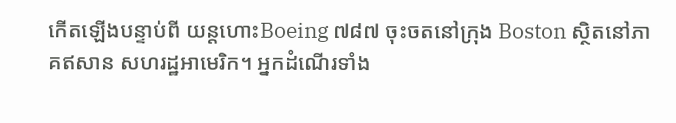កើតឡើងបន្ទាប់ពី យន្តហោះBoeing ៧៨៧ ចុះចតនៅក្រុង Boston ស្ថិតនៅភាគឥសាន សហរដ្ឋអាមេរិក។ អ្នកដំណើរទាំង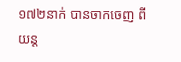១៧២នាក់ បានចាកចេញ ពីយន្ត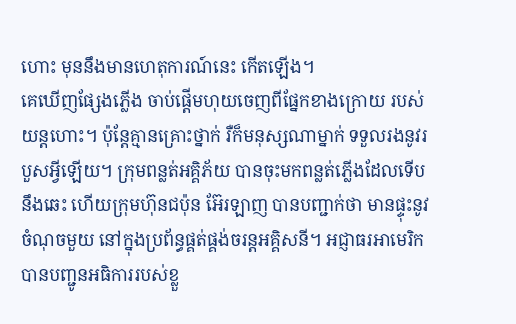ហោះ មុននឹងមានហេតុការណ៍នេះ កើតឡើង។
គេឃើញផ្សែងភ្លើង ចាប់ផ្តើមហុយចេញពីផ្នែកខាងក្រោយ របស់យន្តហោះ។ ប៉ុន្តែគ្មានគ្រោះថ្នាក់ រឺក៏មនុស្សណាម្នាក់ ទទួលរងនូវរបួសអ្វីឡើយ។ ក្រុមពន្លត់អគ្គិភ័យ បានចុះមកពន្លត់ភ្លើងដែលទើបនឹងឆេះ ហើយក្រុមហ៊ុនជប៉ុន អ៊ែរឡាញ បានបញ្ជាក់ថា មានផ្ទុះនូវចំណុចមួយ នៅក្នុងប្រព័ន្ធផ្គត់ផ្គង់ចរន្តអគ្គិសនី។ អជ្ញាធរអាមេរិក បានបញ្ជូនអធិការរបស់ខ្លួ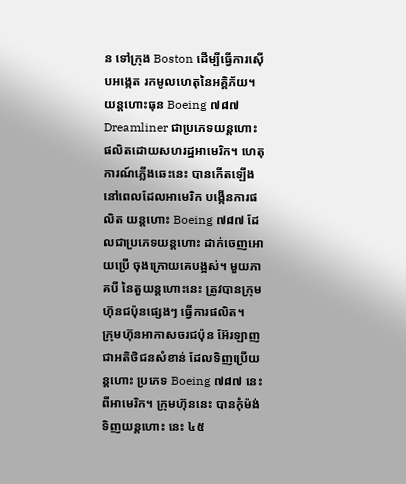ន ទៅក្រុង Boston ដើម្បីធ្វើការស៊ើបអង្កេត រកមូលហេតុនៃអគ្គិភ័យ។
យន្តហោះធុន Boeing ៧៨៧ Dreamliner ជាប្រភេទយន្តហោះ ផលិតដោយសហរដ្ឋអាមេរិក។ ហេតុការណ៍ភ្លើងឆេះនេះ បានកើតឡើង នៅពេលដែលអាមេរិក បង្កើនការផលិត យន្តហោះ Boeing ៧៨៧ ដែលជាប្រភេទយន្តហោះ ដាក់ចេញអោយប្រើ ចុងក្រោយគេបង្អស់។ មួយភាគបី នៃតួយន្តហោះនេះ ត្រូវបានក្រុមហ៊ុនជប៉ុនផ្សេងៗ ធ្វើការផលិត។
ក្រុមហ៊ុនអាកាសចរជប៉ុន អ៊ែរឡាញ ជាអតិថិជនសំខាន់ ដែលទិញប្រើយន្តហោះ ប្រភេទ Boeing ៧៨៧ នេះពីអាមេរិក។ ក្រុមហ៊ុននេះ បានកុំម៉ង់ទិញយន្តហោះ នេះ ៤៥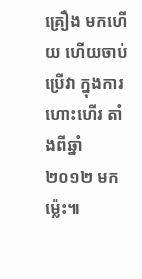គ្រឿង មកហើយ ហើយចាប់ប្រើវា ក្នុងការហោះហើរ តាំងពីឆ្នាំ ២០១២ មកម្ល៉េះ៕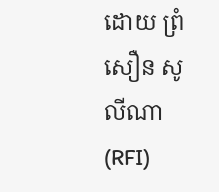ដោយ ព្រំ សឿន សូលីណា (RFI)